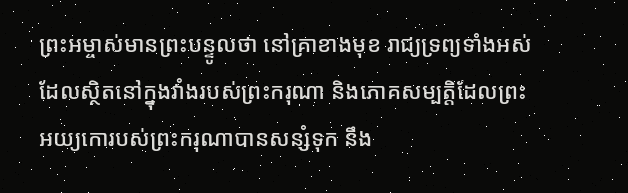ព្រះអម្ចាស់មានព្រះបន្ទូលថា នៅគ្រាខាងមុខ រាជ្យទ្រព្យទាំងអស់ ដែលស្ថិតនៅក្នុងវាំងរបស់ព្រះករុណា និងភោគសម្បត្តិដែលព្រះអយ្យកោរបស់ព្រះករុណាបានសន្សំទុក នឹង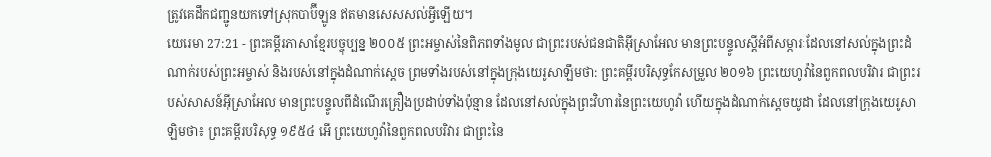ត្រូវគេដឹកជញ្ជូនយកទៅស្រុកបាប៊ីឡូន ឥតមានសេសសល់អ្វីឡើយ។
យេរេមា 27:21 - ព្រះគម្ពីរភាសាខ្មែរបច្ចុប្បន្ន ២០០៥ ព្រះអម្ចាស់នៃពិភពទាំងមូល ជាព្រះរបស់ជនជាតិអ៊ីស្រាអែល មានព្រះបន្ទូលស្ដីអំពីសម្ភារៈដែលនៅសល់ក្នុងព្រះដំណាក់របស់ព្រះអម្ចាស់ និងរបស់នៅក្នុងដំណាក់ស្ដេច ព្រមទាំងរបស់នៅក្នុងក្រុងយេរូសាឡឹមថា: ព្រះគម្ពីរបរិសុទ្ធកែសម្រួល ២០១៦ ព្រះយេហូវ៉ានៃពួកពលបរិវារ ជាព្រះរបស់សាសន៍អ៊ីស្រាអែល មានព្រះបន្ទូលពីដំណើរគ្រឿងប្រដាប់ទាំងប៉ុន្មាន ដែលនៅសល់ក្នុងព្រះវិហារនៃព្រះយេហូវ៉ា ហើយក្នុងដំណាក់ស្តេចយូដា ដែលនៅក្រុងយេរូសាឡិមថា៖ ព្រះគម្ពីរបរិសុទ្ធ ១៩៥៤ អើ ព្រះយេហូវ៉ានៃពួកពលបរិវារ ជាព្រះនៃ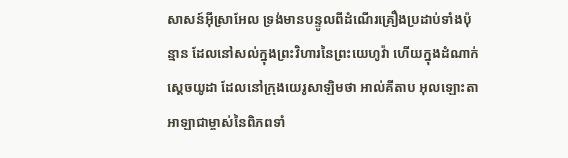សាសន៍អ៊ីស្រាអែល ទ្រង់មានបន្ទូលពីដំណើរគ្រឿងប្រដាប់ទាំងប៉ុន្មាន ដែលនៅសល់ក្នុងព្រះវិហារនៃព្រះយេហូវ៉ា ហើយក្នុងដំណាក់ស្តេចយូដា ដែលនៅក្រុងយេរូសាឡិមថា អាល់គីតាប អុលឡោះតាអាឡាជាម្ចាស់នៃពិភពទាំ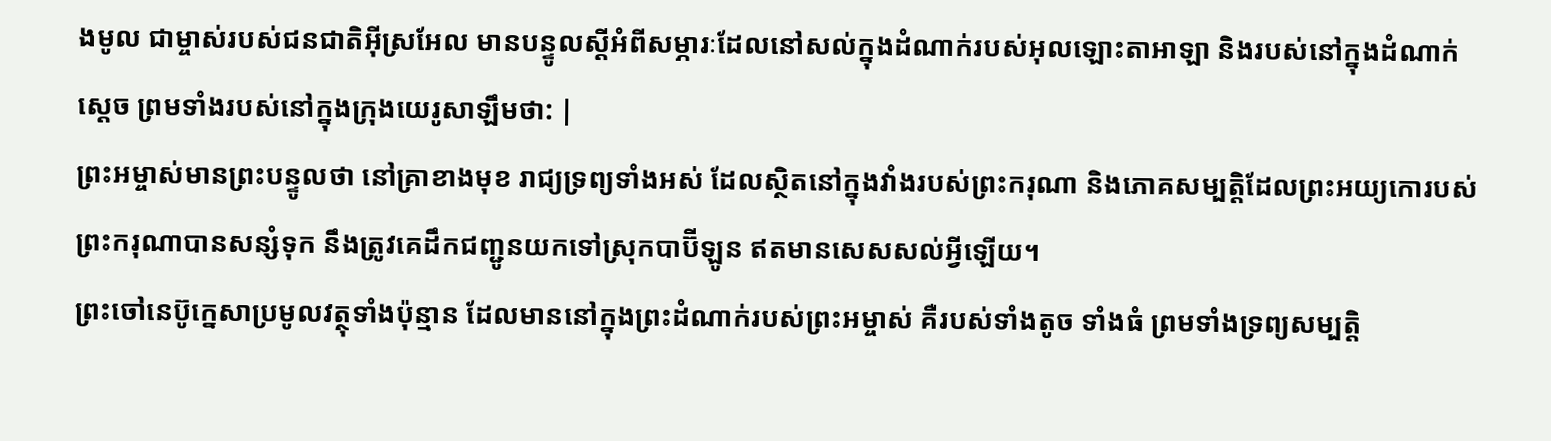ងមូល ជាម្ចាស់របស់ជនជាតិអ៊ីស្រអែល មានបន្ទូលស្ដីអំពីសម្ភារៈដែលនៅសល់ក្នុងដំណាក់របស់អុលឡោះតាអាឡា និងរបស់នៅក្នុងដំណាក់ស្ដេច ព្រមទាំងរបស់នៅក្នុងក្រុងយេរូសាឡឹមថា: |
ព្រះអម្ចាស់មានព្រះបន្ទូលថា នៅគ្រាខាងមុខ រាជ្យទ្រព្យទាំងអស់ ដែលស្ថិតនៅក្នុងវាំងរបស់ព្រះករុណា និងភោគសម្បត្តិដែលព្រះអយ្យកោរបស់ព្រះករុណាបានសន្សំទុក នឹងត្រូវគេដឹកជញ្ជូនយកទៅស្រុកបាប៊ីឡូន ឥតមានសេសសល់អ្វីឡើយ។
ព្រះចៅនេប៊ូក្នេសាប្រមូលវត្ថុទាំងប៉ុន្មាន ដែលមាននៅក្នុងព្រះដំណាក់របស់ព្រះអម្ចាស់ គឺរបស់ទាំងតូច ទាំងធំ ព្រមទាំងទ្រព្យសម្បត្តិ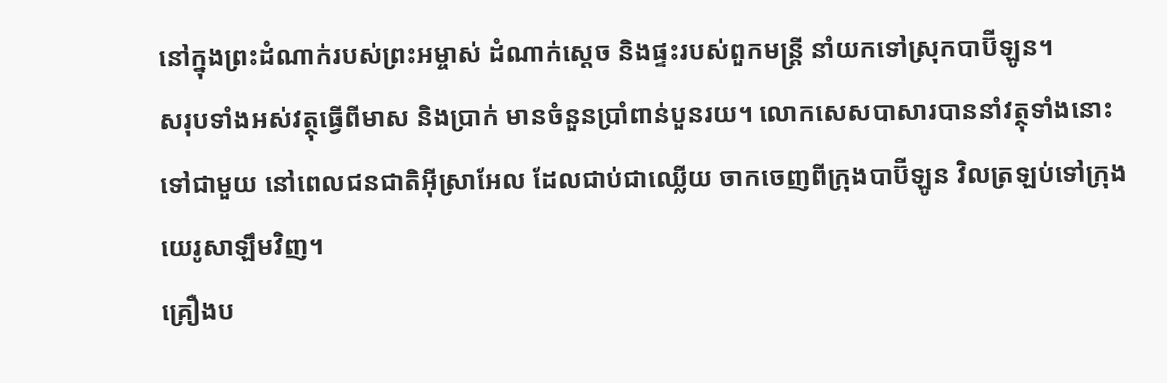នៅក្នុងព្រះដំណាក់របស់ព្រះអម្ចាស់ ដំណាក់ស្ដេច និងផ្ទះរបស់ពួកមន្ត្រី នាំយកទៅស្រុកបាប៊ីឡូន។
សរុបទាំងអស់វត្ថុធ្វើពីមាស និងប្រាក់ មានចំនួនប្រាំពាន់បួនរយ។ លោកសេសបាសារបាននាំវត្ថុទាំងនោះទៅជាមួយ នៅពេលជនជាតិអ៊ីស្រាអែល ដែលជាប់ជាឈ្លើយ ចាកចេញពីក្រុងបាប៊ីឡូន វិលត្រឡប់ទៅក្រុងយេរូសាឡឹមវិញ។
គ្រឿងប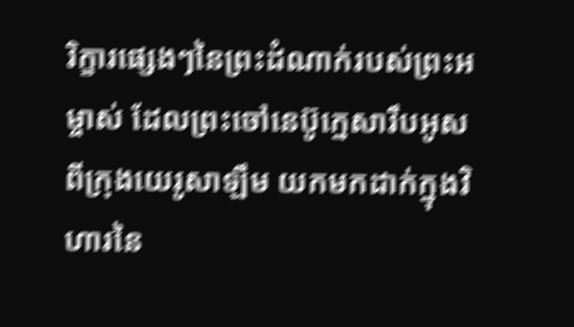រិក្ខារផ្សេងៗនៃព្រះដំណាក់របស់ព្រះអម្ចាស់ ដែលព្រះចៅនេប៊ូក្នេសារឹបអូសពីក្រុងយេរូសាឡឹម យកមកដាក់ក្នុងវិហារនៃ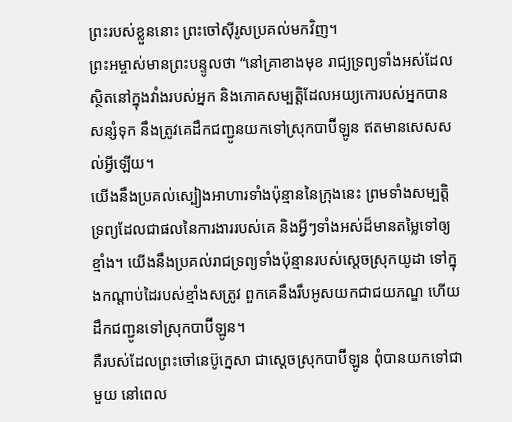ព្រះរបស់ខ្លួននោះ ព្រះចៅស៊ីរូសប្រគល់មកវិញ។
ព្រះអម្ចាស់មានព្រះបន្ទូលថា “នៅគ្រាខាងមុខ រាជ្យទ្រព្យទាំងអស់ដែលស្ថិតនៅក្នុងវាំងរបស់អ្នក និងភោគសម្បត្តិដែលអយ្យកោរបស់អ្នកបានសន្សំទុក នឹងត្រូវគេដឹកជញ្ជូនយកទៅស្រុកបាប៊ីឡូន ឥតមានសេសសល់អ្វីឡើយ។
យើងនឹងប្រគល់ស្បៀងអាហារទាំងប៉ុន្មាននៃក្រុងនេះ ព្រមទាំងសម្បត្តិទ្រព្យដែលជាផលនៃការងាររបស់គេ និងអ្វីៗទាំងអស់ដ៏មានតម្លៃទៅឲ្យខ្មាំង។ យើងនឹងប្រគល់រាជទ្រព្យទាំងប៉ុន្មានរបស់ស្ដេចស្រុកយូដា ទៅក្នុងកណ្ដាប់ដៃរបស់ខ្មាំងសត្រូវ ពួកគេនឹងរឹបអូសយកជាជយភណ្ឌ ហើយដឹកជញ្ជូនទៅស្រុកបាប៊ីឡូន។
គឺរបស់ដែលព្រះចៅនេប៊ូក្នេសា ជាស្ដេចស្រុកបាប៊ីឡូន ពុំបានយកទៅជាមួយ នៅពេល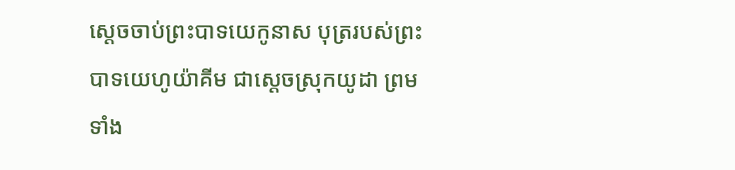ស្ដេចចាប់ព្រះបាទយេកូនាស បុត្ររបស់ព្រះបាទយេហូយ៉ាគីម ជាស្ដេចស្រុកយូដា ព្រមទាំង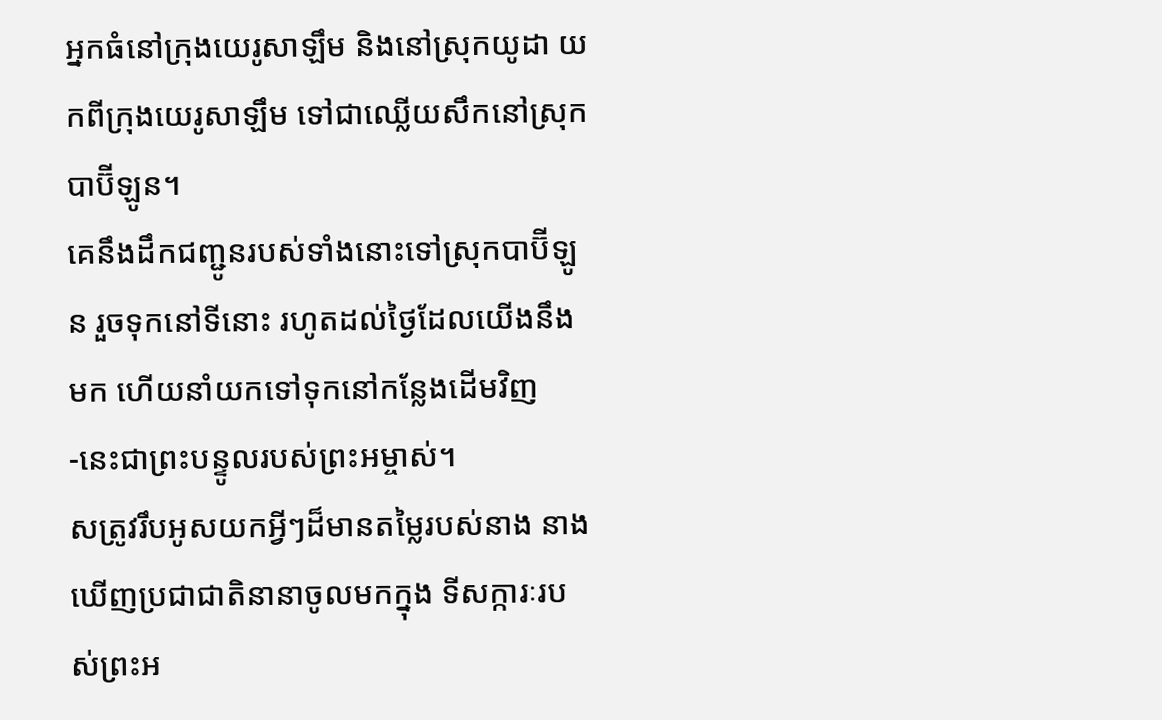អ្នកធំនៅក្រុងយេរូសាឡឹម និងនៅស្រុកយូដា យកពីក្រុងយេរូសាឡឹម ទៅជាឈ្លើយសឹកនៅស្រុកបាប៊ីឡូន។
គេនឹងដឹកជញ្ជូនរបស់ទាំងនោះទៅស្រុកបាប៊ីឡូន រួចទុកនៅទីនោះ រហូតដល់ថ្ងៃដែលយើងនឹងមក ហើយនាំយកទៅទុកនៅកន្លែងដើមវិញ -នេះជាព្រះបន្ទូលរបស់ព្រះអម្ចាស់។
សត្រូវរឹបអូសយកអ្វីៗដ៏មានតម្លៃរបស់នាង នាងឃើញប្រជាជាតិនានាចូលមកក្នុង ទីសក្ការៈរបស់ព្រះអ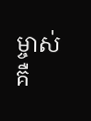ម្ចាស់ គឺ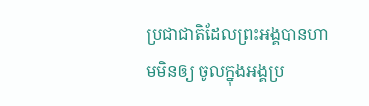ប្រជាជាតិដែលព្រះអង្គបានហាមមិនឲ្យ ចូលក្នុងអង្គប្រ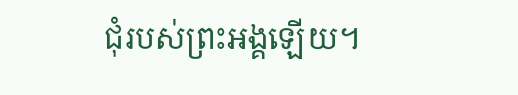ជុំរបស់ព្រះអង្គឡើយ។